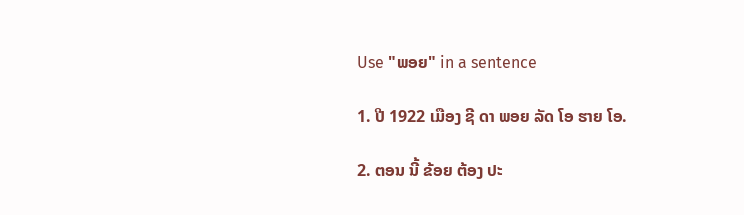Use "ພອຍ" in a sentence

1. ປີ 1922 ເມືອງ ຊີ ດາ ພອຍ ລັດ ໂອ ຮາຍ ໂອ.

2. ຕອນ ນີ້ ຂ້ອຍ ຕ້ອງ ປະ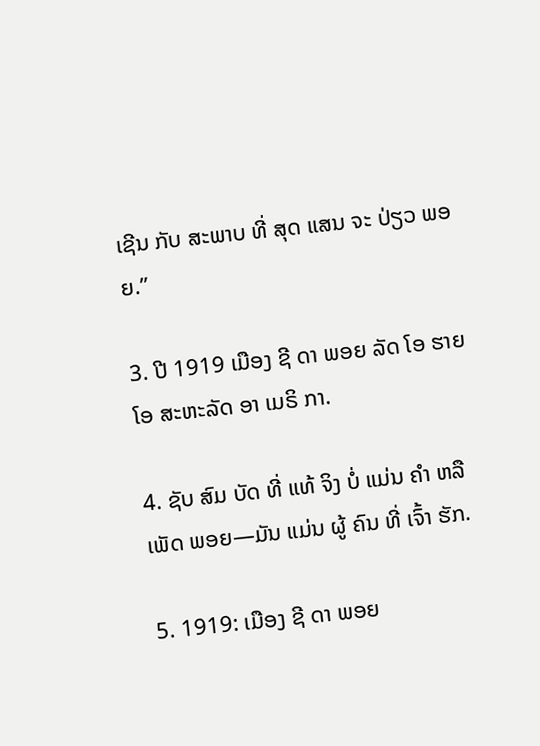ເຊີນ ກັບ ສະພາບ ທີ່ ສຸດ ແສນ ຈະ ປ່ຽວ ພອຍ.”

3. ປີ 1919 ເມືອງ ຊີ ດາ ພອຍ ລັດ ໂອ ຮາຍ ໂອ ສະຫະລັດ ອາ ເມຣິ ກາ.

4. ຊັບ ສົມ ບັດ ທີ່ ແທ້ ຈິງ ບໍ່ ແມ່ນ ຄໍາ ຫລື ເພັດ ພອຍ—ມັນ ແມ່ນ ຜູ້ ຄົນ ທີ່ ເຈົ້າ ຮັກ.

5. 1919: ເມືອງ ຊີ ດາ ພອຍ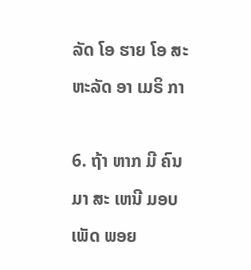ລັດ ໂອ ຮາຍ ໂອ ສະຫະລັດ ອາ ເມຣິ ກາ

6. ຖ້າ ຫາກ ມີ ຄົນ ມາ ສະ ເຫນີ ມອບ ເພັດ ພອຍ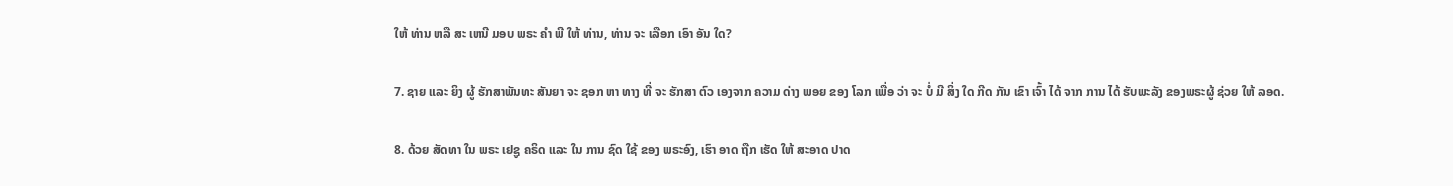ໃຫ້ ທ່ານ ຫລື ສະ ເຫນີ ມອບ ພຣະ ຄໍາ ພີ ໃຫ້ ທ່ານ, ທ່ານ ຈະ ເລືອກ ເອົາ ອັນ ໃດ?

7. ຊາຍ ແລະ ຍິງ ຜູ້ ຮັກສາພັນທະ ສັນຍາ ຈະ ຊອກ ຫາ ທາງ ທີ່ ຈະ ຮັກສາ ຕົວ ເອງຈາກ ຄວາມ ດ່າງ ພອຍ ຂອງ ໂລກ ເພື່ອ ວ່າ ຈະ ບໍ່ ມີ ສິ່ງ ໃດ ກີດ ກັນ ເຂົາ ເຈົ້າ ໄດ້ ຈາກ ການ ໄດ້ ຮັບພະລັງ ຂອງພຣະຜູ້ ຊ່ວຍ ໃຫ້ ລອດ.

8. ດ້ວຍ ສັດທາ ໃນ ພຣະ ເຢຊູ ຄຣິດ ແລະ ໃນ ການ ຊົດ ໃຊ້ ຂອງ ພຣະອົງ, ເຮົາ ອາດ ຖືກ ເຮັດ ໃຫ້ ສະອາດ ປາດ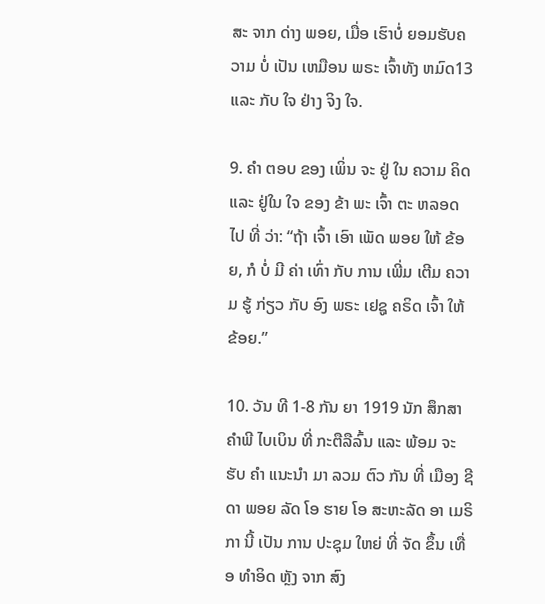ສະ ຈາກ ດ່າງ ພອຍ, ເມື່ອ ເຮົາບໍ່ ຍອມຮັບຄວາມ ບໍ່ ເປັນ ເຫມືອນ ພຣະ ເຈົ້າທັງ ຫມົດ13 ແລະ ກັບ ໃຈ ຢ່າງ ຈິງ ໃຈ.

9. ຄໍາ ຕອບ ຂອງ ເພິ່ນ ຈະ ຢູ່ ໃນ ຄວາມ ຄິດ ແລະ ຢູ່ໃນ ໃຈ ຂອງ ຂ້າ ພະ ເຈົ້າ ຕະ ຫລອດ ໄປ ທີ່ ວ່າ: “ຖ້າ ເຈົ້າ ເອົາ ເພັດ ພອຍ ໃຫ້ ຂ້ອຍ, ກໍ ບໍ່ ມີ ຄ່າ ເທົ່າ ກັບ ການ ເພີ່ມ ເຕີມ ຄວາມ ຮູ້ ກ່ຽວ ກັບ ອົງ ພຣະ ເຢຊູ ຄຣິດ ເຈົ້າ ໃຫ້ ຂ້ອຍ.”

10. ວັນ ທີ 1-8 ກັນ ຍາ 1919 ນັກ ສຶກສາ ຄໍາພີ ໄບເບິນ ທີ່ ກະຕືລືລົ້ນ ແລະ ພ້ອມ ຈະ ຮັບ ຄໍາ ແນະນໍາ ມາ ລວມ ຕົວ ກັນ ທີ່ ເມືອງ ຊີ ດາ ພອຍ ລັດ ໂອ ຮາຍ ໂອ ສະຫະລັດ ອາ ເມຣິ ກາ ນີ້ ເປັນ ການ ປະຊຸມ ໃຫຍ່ ທີ່ ຈັດ ຂຶ້ນ ເທື່ອ ທໍາອິດ ຫຼັງ ຈາກ ສົງ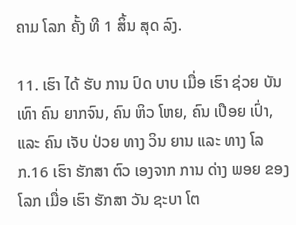ຄາມ ໂລກ ຄັ້ງ ທີ 1 ສິ້ນ ສຸດ ລົງ.

11. ເຮົາ ໄດ້ ຮັບ ການ ປົດ ບາບ ເມື່ອ ເຮົາ ຊ່ວຍ ບັນ ເທົາ ຄົນ ຍາກຈົນ, ຄົນ ຫິວ ໂຫຍ, ຄົນ ເປືອຍ ເປົ່າ, ແລະ ຄົນ ເຈັບ ປ່ວຍ ທາງ ວິນ ຍານ ແລະ ທາງ ໂລກ.16 ເຮົາ ຮັກສາ ຕົວ ເອງຈາກ ການ ດ່າງ ພອຍ ຂອງ ໂລກ ເມື່ອ ເຮົາ ຮັກສາ ວັນ ຊະບາ ໂຕ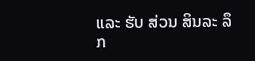ແລະ ຮັບ ສ່ວນ ສິນລະ ລຶກ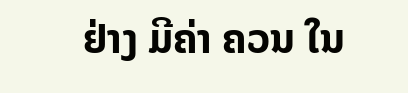ຢ່າງ ມີຄ່າ ຄວນ ໃນ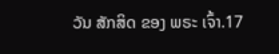ວັນ ສັກສິດ ຂອງ ພຣະ ເຈົ້າ.17